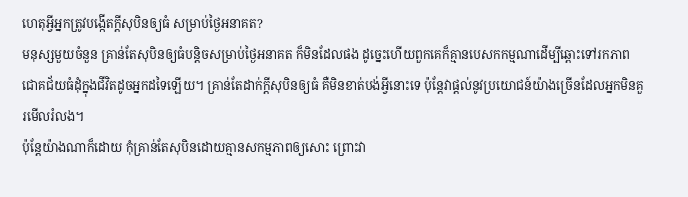ហេតុអ្វីអ្នកត្រូវបង្កើតក្តីសុបិនឲ្យធំ សម្រាប់ថ្ងៃអនាគត?
មនុស្សមួយចំនួន គ្រាន់តែសុបិនឲ្យធំបន្តិចសម្រាប់ថ្ងៃអនាគត ក៏មិនដែលផង ដូច្នេះហើយពួកគេក៏គ្មានបេសកកម្មណាដើម្បីឆ្ពោះទៅរកភាពជោគជ័យធំដុំក្នុងជីវិតដូចអ្នកដទៃឡើយ។ គ្រាន់តែដាក់ក្តីសុបិនឲ្យធំ គឺមិនខាត់បង់អ្វីនោះទេ ប៉ុន្តែវាផ្តល់នូវប្រយោជន៍យ៉ាងច្រើនដែលអ្នកមិនគួរមើលរំលង។
ប៉ុន្តែយ៉ាងណាក៏ដោយ កុំគ្រាន់តែសុបិនដោយគ្មានសកម្មភាពឲ្យសោះ ព្រោះវា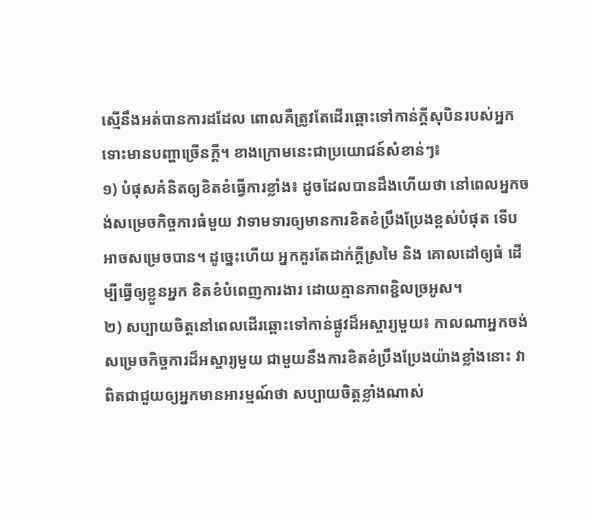ស្មើនឹងអត់បានការដដែល ពោលគឺត្រូវតែដើរឆ្ពោះទៅកាន់ក្តីសុបិនរបស់អ្នក ទោះមានបញ្ហាច្រើនក្តី។ ខាងក្រោមនេះជាប្រយោជន៍សំខាន់ៗ៖
១) បំផុសគំនិតឲ្យខិតខំធ្វើការខ្លាំង៖ ដូចដែលបានដឹងហើយថា នៅពេលអ្នកចង់សម្រេចកិច្ចការធំមួយ វាទាមទារឲ្យមានការខិតខំប្រឹងប្រែងខ្ពស់បំផុត ទើបអាចសម្រេចបាន។ ដូច្នេះហើយ អ្នកគួរតែដាក់ក្តីស្រមៃ និង គោលដៅឲ្យធំ ដើម្បីធ្វើឲ្យខ្លួនអ្នក ខិតខំបំពេញការងារ ដោយគ្មានភាពខ្ជិលច្រអូស។
២) សប្បាយចិត្តនៅពេលដើរឆ្ពោះទៅកាន់ផ្លូវដ៏អស្ចារ្យមួយ៖ កាលណាអ្នកចង់សម្រេចកិច្ចការដ៏អស្ចារ្យមួយ ជាមួយនឹងការខិតខំប្រឹងប្រែងយ៉ាងខ្លាំងនោះ វាពិតជាជួយឲ្យអ្នកមានអារម្មណ៍ថា សប្បាយចិត្តខ្លាំងណាស់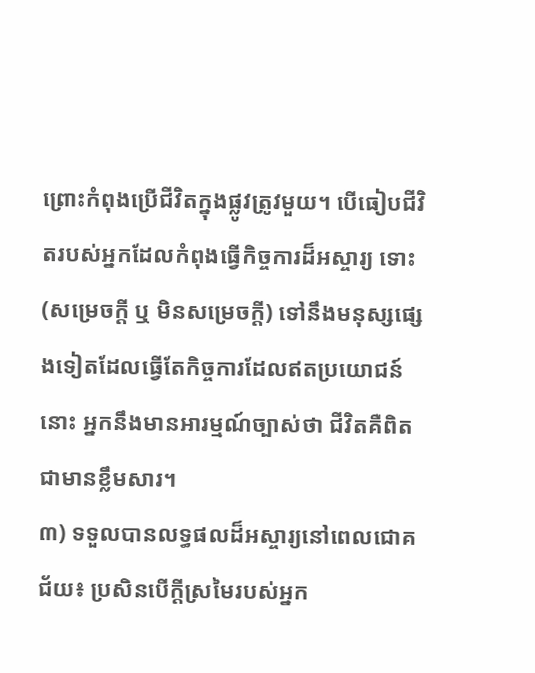ព្រោះកំពុងប្រើជីវិតក្នុងផ្លូវត្រូវមួយ។ បើធៀបជីវិតរបស់អ្នកដែលកំពុងធ្វើកិច្ចការដ៏អស្ចារ្យ ទោះ (សម្រេចក្តី ឬ មិនសម្រេចក្តី) ទៅនឹងមនុស្សផ្សេងទៀតដែលធ្វើតែកិច្ចការដែលឥតប្រយោជន៍នោះ អ្នកនឹងមានអារម្មណ៍ច្បាស់ថា ជីវិតគឺពិតជាមានខ្លឹមសារ។
៣) ទទួលបានលទ្ធផលដ៏អស្ចារ្យនៅពេលជោគជ័យ៖ ប្រសិនបើក្តីស្រមៃរបស់អ្នក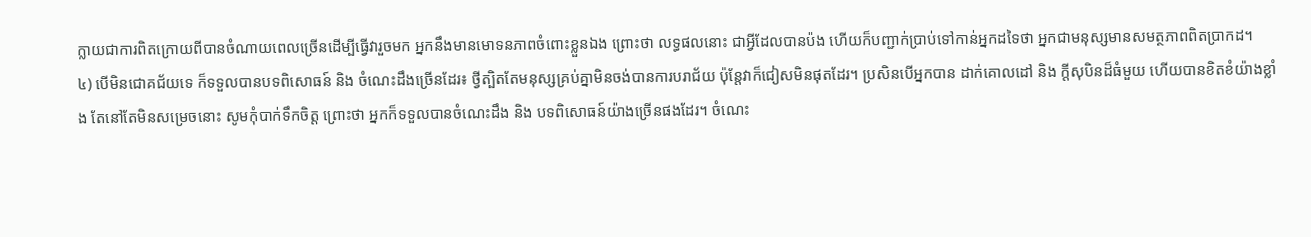ក្លាយជាការពិតក្រោយពីបានចំណាយពេលច្រើនដើម្បីធ្វើវារួចមក អ្នកនឹងមានមោទនភាពចំពោះខ្លួនឯង ព្រោះថា លទ្ធផលនោះ ជាអ្វីដែលបានប៉ង ហើយក៏បញ្ជាក់ប្រាប់ទៅកាន់អ្នកដទៃថា អ្នកជាមនុស្សមានសមត្ថភាពពិតប្រាកដ។
៤) បើមិនជោគជ័យទេ ក៏ទទួលបានបទពិសោធន៍ និង ចំណេះដឹងច្រើនដែរ៖ ថ្វីត្បិតតែមនុស្សគ្រប់គ្នាមិនចង់បានការបរាជ័យ ប៉ុន្តែវាក៏ជៀសមិនផុតដែរ។ ប្រសិនបើអ្នកបាន ដាក់គោលដៅ និង ក្តីសុបិនដ៏ធំមួយ ហើយបានខិតខំយ៉ាងខ្លាំង តែនៅតែមិនសម្រេចនោះ សូមកុំបាក់ទឹកចិត្ត ព្រោះថា អ្នកក៏ទទួលបានចំណេះដឹង និង បទពិសោធន៍យ៉ាងច្រើនផងដែរ។ ចំណេះ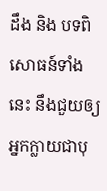ដឹង និង បទពិសោធន៍ទាំងនេះ នឹងជួយឲ្យអ្នកក្លាយជាបុ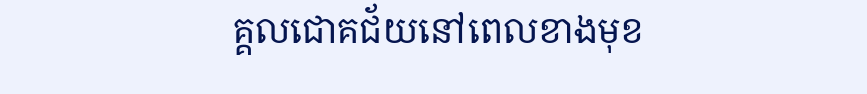គ្គលជោគជ័យនៅពេលខាងមុខ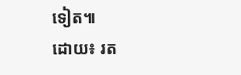ទៀត៕
ដោយ៖ រត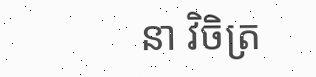នា វិចិត្រ